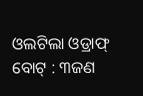ଓଲଟିଲା ଓଡ୍ରାଫ୍ ବୋଟ୍ : ୩ଜଣ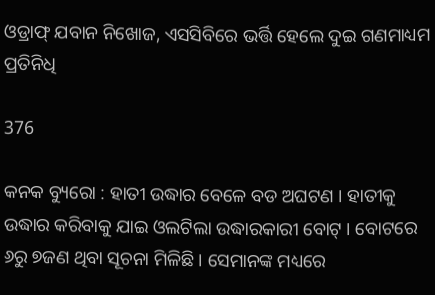ଓଡ୍ରାଫ୍ ଯବାନ ନିଖୋଜ, ଏସସିବିରେ ଭର୍ତ୍ତି ହେଲେ ଦୁଇ ଗଣମାଧ୍ୟମ ପ୍ରତିନିଧି

376

କନକ ବ୍ୟୁରୋ : ହାତୀ ଉଦ୍ଧାର ବେଳେ ବଡ ଅଘଟଣ । ହାତୀକୁ ଉଦ୍ଧାର କରିବାକୁ ଯାଇ ଓଲଟିଲା ଉଦ୍ଧାରକାରୀ ବୋଟ୍ । ବୋଟରେ ୬ରୁ ୭ଜଣ ଥିବା ସୂଚନା ମିଳିଛି । ସେମାନଙ୍କ ମଧ୍ୟରେ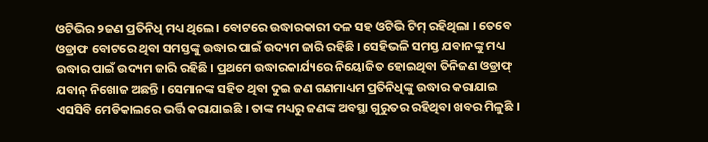ଓଟିଭିର ୨ଜଣ ପ୍ରତିନିଧି ମଧ୍ୟ ଥିଲେ । ବୋଟରେ ଉଦ୍ଧାରକାରୀ ଦଳ ସହ ଓଟିଭି ଟିମ୍ ରହିଥିଲା । ତେବେ ଓଡ୍ରାଫ ବୋଟରେ ଥିବା ସମସ୍ତଙ୍କୁ ଉଦ୍ଧାର ପାଇଁ ଉଦ୍ୟମ ଜାରି ରହିଛି । ସେହିଭଳି ସମସ୍ତ ଯବାନଙ୍କୁ ମଧ୍ୟ ଉଦ୍ଧାର ପାଇଁ ଉଦ୍ୟମ ଜାରି ରହିଛି । ପ୍ରଥମେ ଉଦ୍ଧାରକାର୍ଯ୍ୟରେ ନିୟୋଜିତ ହୋଇଥିବା ତିନିଜଣ ଓଡ୍ରାଫ୍ ଯବାନ୍ ନିଖୋଜ ଅଛନ୍ତି । ସେମାନଙ୍କ ସହିତ ଥିବା ଦୁଇ ଜଣ ଗଣମାଧ୍ୟମ ପ୍ରତିନିଧିଙ୍କୁ ଉଦ୍ଧାର କରାଯାଇ ଏସସିବି ମେଡିକାଲରେ ଭର୍ତ୍ତି କରାଯାଇଛି । ତାଙ୍କ ମଧ୍ୟରୁ ଜଣଙ୍କ ଅବସ୍ଥା ଗୁରୁତର ରହିଥିବା ଖବର ମିଳୁଛି ।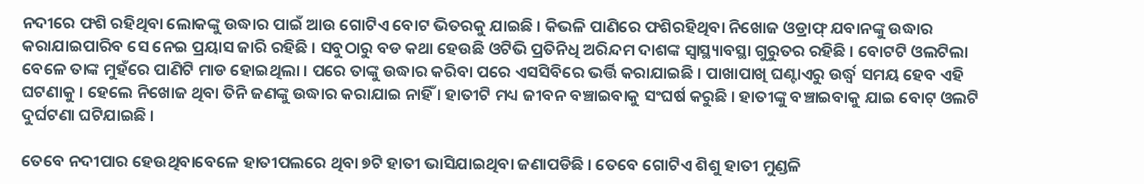ନଦୀରେ ଫଶି ରହିଥିବା ଲୋକଙ୍କୁ ଉଦ୍ଧାର ପାଇଁ ଆଉ ଗୋଟିଏ ବୋଟ ଭିତରକୁ ଯାଇଛି । କିଭଳି ପାଣିରେ ଫଶିରହିଥିବା ନିଖୋଜ ଓଡ୍ରାଫ୍ ଯବାନଙ୍କୁ ଉଦ୍ଧାର କରାଯାଇପାରିବ ସେ ନେଇ ପ୍ରୟାସ ଜାରି ରହିଛି । ସବୁଠାରୁ ବଡ କଥା ହେଉଛି ଓଟିଭି ପ୍ରତିନିଧି ଅରିନ୍ଦମ ଦାଶଙ୍କ ସ୍ୱାସ୍ଥ୍ୟାବସ୍ଥା ଗୁରୁତର ରହିଛି । ବୋଟଟି ଓଲଟିଲା ବେଳେ ତାଙ୍କ ମୁହଁରେ ପାଣିଟି ମାଡ ହୋଇଥିଲା । ପରେ ତାଙ୍କୁ ଉଦ୍ଧାର କରିବା ପରେ ଏସସିବିରେ ଭର୍ତ୍ତି କରାଯାଇଛି । ପାଖାପାଖି ଘଣ୍ଟାଏରୁ ଉର୍ଦ୍ଧ୍ୱ ସମୟ ହେବ ଏହି ଘଟଣାକୁ । ହେଲେ ନିଖୋଜ ଥିବା ତିନି ଜଣଙ୍କୁ ଉଦ୍ଧାର କରାଯାଇ ନାହିଁ । ହାତୀଟି ମଧ୍ୟ ଜୀବନ ବଞ୍ଚାଇବାକୁ ସଂଘର୍ଷ କରୁଛି । ହାତୀଙ୍କୁ ବଞ୍ଚାଇବାକୁ ଯାଇ ବୋଟ୍ ଓଲଟି ଦୁର୍ଘଟଣା ଘଟିଯାଇଛି ।

ତେବେ ନଦୀପାର ହେଉଥିବାବେଳେ ହାତୀପଲରେ ଥିବା ୭ଟି ହାତୀ ଭାସିଯାଇଥିବା ଜଣାପଡିଛି । ତେବେ ଗୋଟିଏ ଶିଶୁ ହାତୀ ମୁଣ୍ଡଳି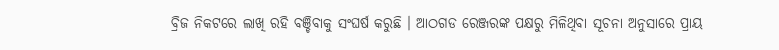ବ୍ରିଜ ନିକଟରେ ଲାଖି ରହି ବଞ୍ଚିବାକୁ ସଂଘର୍ଷ କରୁଛି । ଆଠଗଡ ରେଞ୍ଜରଙ୍କ ପକ୍ଷରୁ ମିଳିଥିବା ସୂଚନା ଅନୁସାରେ ପ୍ରାୟ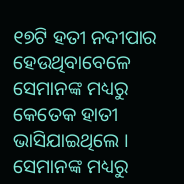୧୭ଟି ହତୀ ନଦୀପାର ହେଉଥିବାବେଳେ ସେମାନଙ୍କ ମଧ୍ୟରୁ  କେତେକ ହାତୀ ଭାସିଯାଇଥିଲେ । ସେମାନଙ୍କ ମଧ୍ୟରୁ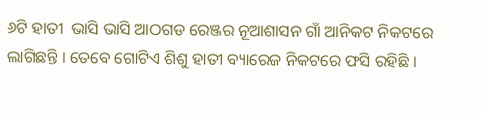୬ଟି ହାତୀ  ଭାସି ଭାସି ଆଠଗଡ ରେଞ୍ଜର ନୂଆଶାସନ ଗାଁ ଆନିକଟ ନିକଟରେ ଲାଗିଛନ୍ତି । ତେବେ ଗୋଟିଏ ଶିଶୁ ହାତୀ ବ୍ୟାରେଜ ନିକଟରେ ଫସି ରହିଛି ।